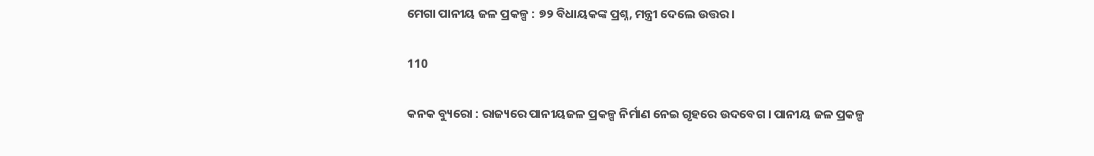ମେଗା ପାନୀୟ ଜଳ ପ୍ରକଳ୍ପ : ୭୨ ବିଧାୟକଙ୍କ ପ୍ରଶ୍ନ, ମନ୍ତ୍ରୀ ଦେଲେ ଉତ୍ତର ।

110

କନକ ବ୍ୟୁରୋ : ରାଜ୍ୟରେ ପାନୀୟଜଳ ପ୍ରକଳ୍ପ ନିର୍ମାଣ ନେଇ ଗୃହରେ ଉଦବେଗ । ପାନୀୟ ଜଳ ପ୍ରକଳ୍ପ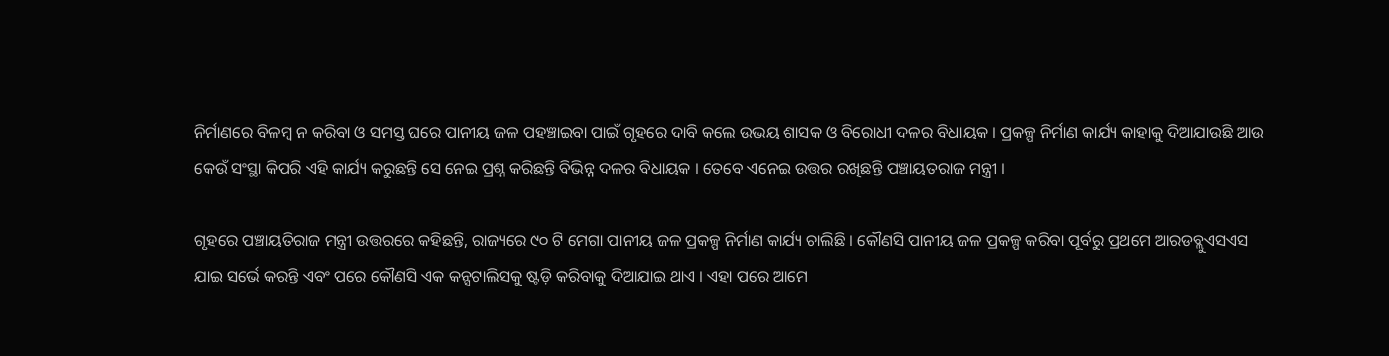ନିର୍ମାଣରେ ବିଳମ୍ବ ନ କରିବା ଓ ସମସ୍ତ ଘରେ ପାନୀୟ ଜଳ ପହଞ୍ଚାଇବା ପାଇଁ ଗୃହରେ ଦାବି କଲେ ଉଭୟ ଶାସକ ଓ ବିରୋଧୀ ଦଳର ବିଧାୟକ । ପ୍ରକଳ୍ପ ନିର୍ମାଣ କାର୍ଯ୍ୟ କାହାକୁ ଦିଆଯାଉଛି ଆଉ କେଉଁ ସଂସ୍ଥା କିପରି ଏହି କାର୍ଯ୍ୟ କରୁଛନ୍ତି ସେ ନେଇ ପ୍ରଶ୍ନ କରିଛନ୍ତି ବିଭିନ୍ନ ଦଳର ବିଧାୟକ । ତେବେ ଏନେଇ ଉତ୍ତର ରଖିଛନ୍ତି ପଞ୍ଚାୟତରାଜ ମନ୍ତ୍ରୀ ।

ଗୃହରେ ପଞ୍ଚାୟତିରାଜ ମନ୍ତ୍ରୀ ଉତ୍ତରରେ କହିଛନ୍ତି, ରାଜ୍ୟରେ ୯୦ ଟି ମେଗା ପାନୀୟ ଜଳ ପ୍ରକଳ୍ପ ନିର୍ମାଣ କାର୍ଯ୍ୟ ଚାଲିଛି । କୌଣସି ପାନୀୟ ଜଳ ପ୍ରକଳ୍ପ କରିବା ପୂର୍ବରୁ ପ୍ରଥମେ ଆରଡବ୍ଲୁଏସଏସ ଯାଇ ସର୍ଭେ କରନ୍ତି ଏବଂ ପରେ କୌଣସି ଏକ କନ୍ସଟାଲିସକୁ ଷ୍ଟଡ଼ି କରିବାକୁ ଦିଆଯାଇ ଥାଏ । ଏହା ପରେ ଆମେ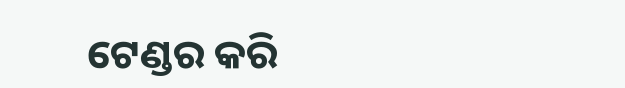ଟେଣ୍ଡର କରି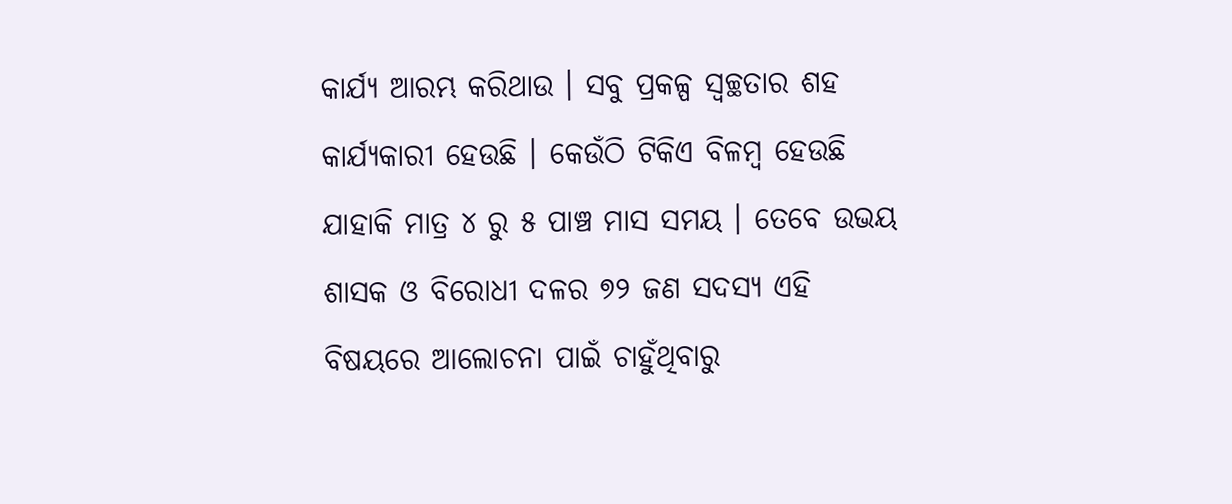କାର୍ଯ୍ୟ ଆରମ୍ଭ କରିଥାଉ । ସବୁ ପ୍ରକଳ୍ପ ସ୍ୱଚ୍ଛତାର ଶହ କାର୍ଯ୍ୟକାରୀ ହେଉଛି । କେଉଁଠି ଟିକିଏ ବିଳମ୍ବ ହେଉଛି ଯାହାକି ମାତ୍ର ୪ ରୁ ୫ ପାଞ୍ଚ ମାସ ସମୟ । ତେବେ ଉଭୟ ଶାସକ ଓ ବିରୋଧୀ ଦଳର ୭୨ ଜଣ ସଦସ୍ୟ ଏହି ବିଷୟରେ ଆଲୋଚନା ପାଇଁ ଚାହୁଁଥିବାରୁ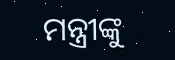ମନ୍ତ୍ରୀଙ୍କୁ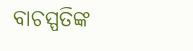ବାଚସ୍ପତିଙ୍କ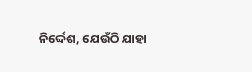ନିର୍ଦ୍ଦେଶ, ଯେଉଁଠି ଯାହା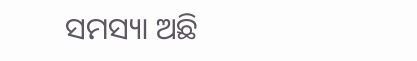ସମସ୍ୟା ଅଛି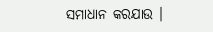ସମାଧାନ କରଯାଉ ।